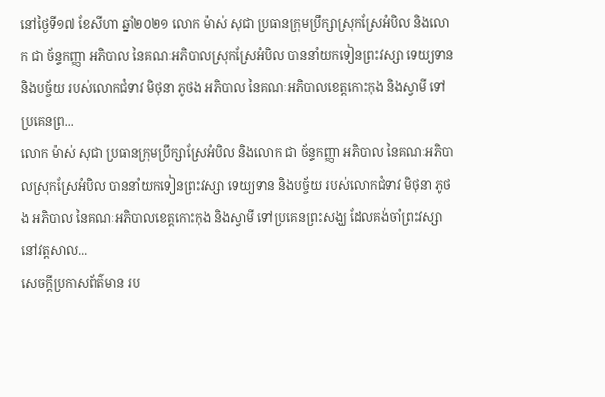នៅថ្ងៃទី១៧ ខែសីហា ឆ្នាំ២០២១ លោក ម៉ាស់ សុជា ប្រធានក្រុមប្រឹក្សាស្រុកស្រែអំបិល និងលោក ជា ច័ន្ទកញ្ញា អភិបាល នៃគណៈអភិបាលស្រុកស្រែអំបិល បាននាំយកទៀនព្រះវស្សា ទេយ្យទាន និងបច្ច័យ របស់លោកជំទាវ មិថុនា ភូថង អភិបាល នៃគណៈអភិបាលខេត្តកោះកុង និងស្វាមី ទៅប្រគេនព្រ...
លោក ម៉ាស់ សុជា ប្រធានក្រុមប្រឹក្សាស្រែអំបិល និងលោក ជា ច័ន្ទកញ្ញា អភិបាល នៃគណៈអភិបាលស្រុកស្រែអំបិល បាននាំយកទៀនព្រះវស្សា ទេយ្យទាន និងបច្ច័យ របស់លោកជំទាវ មិថុនា ភូថង អភិបាល នៃគណៈអភិបាលខេត្តកោះកុង និងស្វាមី ទៅប្រគេនព្រះសង្ឃ ដែលគង់ចាំព្រះវស្សានៅវត្ដសាល...
សេចក្តីប្រកាសព័ត៌មាន រប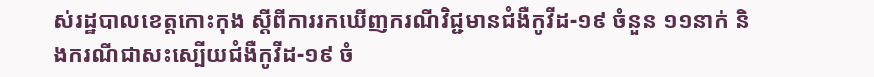ស់រដ្ឋបាលខេត្តកោះកុង ស្តីពីការរកឃើញករណីវិជ្ជមានជំងឺកូវីដ-១៩ ចំនួន ១១នាក់ និងករណីជាសះស្បើយជំងឺកូវីដ-១៩ ចំ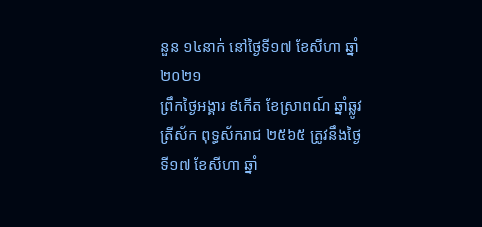នួន ១៤នាក់ នៅថ្ងៃទី១៧ ខែសីហា ឆ្នាំ២០២១
ព្រឹកថ្ងៃអង្គារ ៩កេីត ខែស្រាពណ៍ ឆ្នាំឆ្លូវ ត្រីស័ក ពុទ្ធស័ករាជ ២៥៦៥ ត្រូវនឹងថ្ងៃទី១៧ ខែសីហា ឆ្នាំ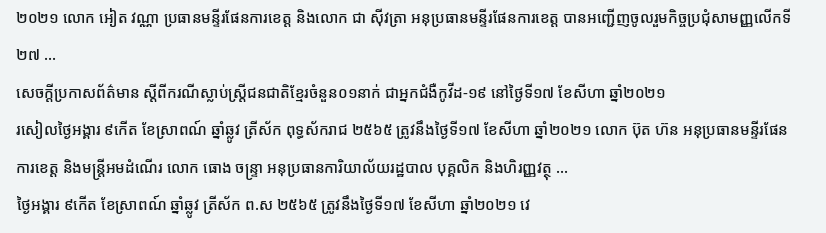២០២១ លោក អៀត វណ្ណា ប្រធានមន្ទីរផែនការខេត្ត និងលោក ជា ស៊ីវត្រា អនុប្រធានមន្ទីរផែនការខេត្ត បានអញ្ជេីញចូលរួមកិច្ចប្រជុំសាមញ្ញលេីកទី២៧ ...
សេចក្តីប្រកាសព័ត៌មាន ស្តីពីករណីស្លាប់ស្ត្រីជនជាតិខ្មែរចំនួន០១នាក់ ជាអ្នកជំងឺកូវីដ-១៩ នៅថ្ងៃទី១៧ ខែសីហា ឆ្នាំ២០២១
រសៀលថ្ងៃអង្គារ ៩កេីត ខែស្រាពណ៍ ឆ្នាំឆ្លូវ ត្រីស័ក ពុទ្ធស័ករាជ ២៥៦៥ ត្រូវនឹងថ្ងៃទី១៧ ខែសីហា ឆ្នាំ២០២១ លោក ប៊ុត ហ៊ន អនុប្រធានមន្ទីរផែនការខេត្ត និងមន្ត្រីអមដំណេីរ លោក ធោង ចន្ទ្រា អនុប្រធានការិយាល័យរដ្ឋបាល បុគ្គលិក និងហិរញ្ញវត្ថុ ...
ថ្ងៃអង្គារ ៩កើត ខែស្រាពណ៍ ឆ្នាំឆ្លូវ ត្រីស័ក ព.ស ២៥៦៥ ត្រូវនឹងថ្ងៃទី១៧ ខែសីហា ឆ្នាំ២០២១ វេ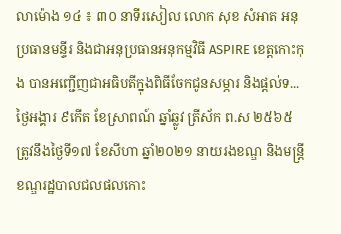លាម៉ោង ១៤ ៖ ៣០ នាទីរសៀល លោក សុខ សំអាត អនុប្រធានមន្ទីរ និងជាអនុប្រធានអនុកម្មវិធី ASPIRE ខេត្តកោះកុង បានអញ្ជើញជាអធិបតីក្នុងពិធីចែកជូនសម្ភារ និងផ្តល់ទ...
ថ្ងៃអង្គារ ៩កើត ខែស្រាពណ៍ ឆ្នាំឆ្លូវ ត្រីស័ក ព.ស ២៥៦៥ ត្រូវនឹងថ្ងៃទី១៧ ខែសីហា ឆ្នាំ២០២១ នាយរងខណ្ឌ និងមន្ត្រីខណ្ឌរដ្ឋបាលជលផលកោះ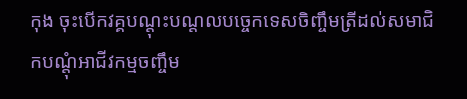កុង ចុះបើកវគ្គបណ្តុះបណ្តលបច្ចេកទេសចិញ្ចឹមត្រីដល់សមាជិកបណ្តុំអាជីវកម្មចញ្ចឹម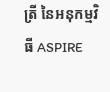ត្រី នៃអនុកម្មវិធី ASPIRE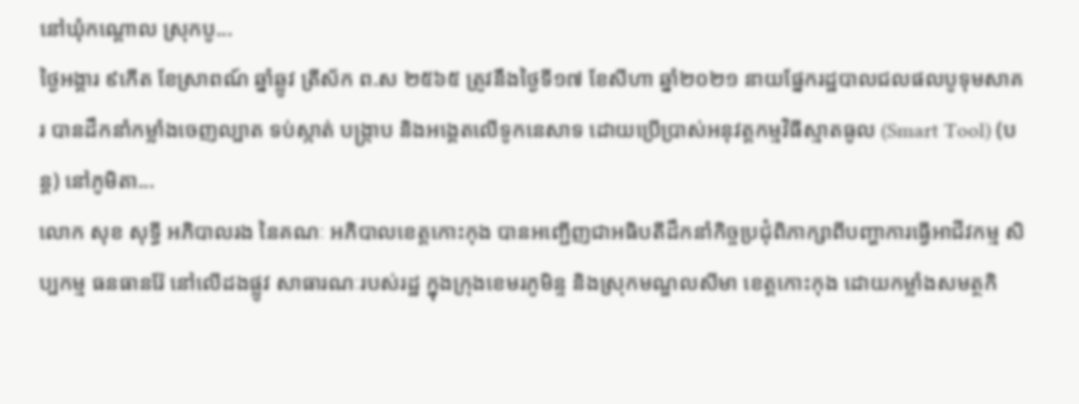នៅឃុំកណ្តោល ស្រុកបូ...
ថ្ងៃអង្គារ ៩កើត ខែស្រាពណ៍ ឆ្នាំឆ្លូវ ត្រីស័ក ព.ស ២៥៦៥ ត្រូវនឹងថ្ងៃទី១៧ ខែសីហា ឆ្នាំ២០២១ នាយផ្នែករដ្ឋបាលជលផលបូទុមសាគរ បានដឹកនាំកម្លាំងចេញល្បាត ទប់ស្កាត់ បង្ក្រាប និងអង្គេតលើទូកនេសាទ ដោយប្រើប្រាស់អនុវត្តកម្មវិធីស្មាតធូល (Smart Tool) (បន្ត) នៅភូមិតា...
លោក សុខ សុទ្ធី អភិបាលរង នៃគណៈ អភិបាលខេត្តកោះកុង បានអញ្ជើញជាអធិបតីដឹកនាំកិច្ចប្រជុំពិភាក្សាពីបញ្ហាការធ្វើអាជីវកម្ម សិប្បកម្ម ធនធានរ៉ែ នៅលើដងផ្លូវ សាធារណៈរបស់រដ្ឋ ក្នុងក្រុងខេមរភូមិន្ទ និងស្រុកមណ្ឌលសីមា ខេត្តកោះកុង ដោយកម្លាំងសមត្ថកិ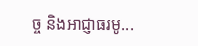ច្ច និងអាជ្ញាធរមូ...